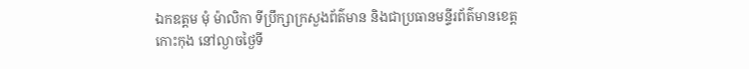ឯកឧត្តម មុំ ម៉ាលិកា ទីប្រឹក្សាក្រសួងព័ត៌មាន និងជាប្រធានមន្ទីរព័ត៌មានខេត្តកោះកុង នៅល្ងាចថ្ងៃទី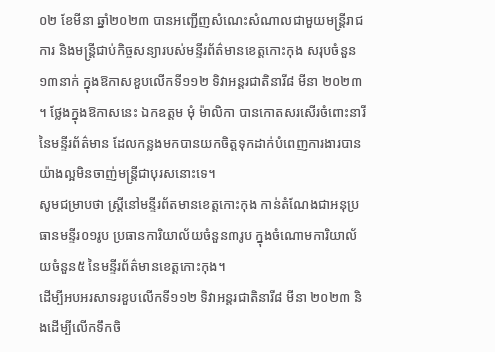០២ ខែមីនា ឆ្នាំ២០២៣ បានអញ្ជើញសំណេះសំណាលជាមួយមន្ត្រីរាជការ និងមន្ត្រីជាប់កិច្ចសន្យារបស់មន្ទីរព័ត៌មានខេត្តកោះកុង សរុបចំនួន១៣នាក់ ក្នុងឱកាសខួបលើកទី១១២ ទិវាអន្តរជាតិនារី៨ មីនា ២០២៣ ។ ថ្លែងក្នុងឱកាសនេះ ឯកឧត្តម មុំ ម៉ាលិកា បានកោតសរសើរចំពោះនារីនៃមន្ទីរព័ត៌មាន ដែលកន្លងមកបានយកចិត្តទុកដាក់បំពេញការងារបានយ៉ាងល្អមិនចាញ់មន្ត្រីជាបុរសនោះទេ។
សូមជម្រាបថា ស្ត្រីនៅមន្ទីរព័តមានខេត្តកោះកុង កាន់តំណែងជាអនុប្រធានមន្ទីរ០១រូប ប្រធានការិយាល័យចំនួន៣រូប ក្នុងចំណោមការិយាល័យចំនួន៥ នៃមន្ទីរព័ត៌មានខេត្តកោះកុង។
ដើម្បីអបអរសាទរខួបលើកទី១១២ ទិវាអន្តរជាតិនារី៨ មីនា ២០២៣ និងដើម្បីលើកទឹកចិ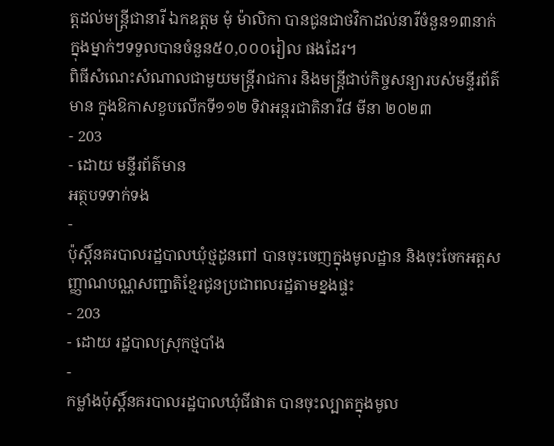ត្តដល់មន្ត្រីជានារី ឯកឧត្តម មុំ ម៉ាលិកា បានជូនជាថវិកាដល់នារីចំនួន១៣នាក់ ក្នុងម្នាក់ៗទទួលបានចំនួន៥០,០០០រៀល ផងដែរ។
ពិធីសំណេះសំណាលជាមួយមន្ត្រីរាជការ និងមន្ត្រីជាប់កិច្ចសន្យារបស់មន្ទីរព័ត៌មាន ក្នុងឱកាសខួបលើកទី១១២ ទិវាអន្តរជាតិនារី៨ មីនា ២០២៣
- 203
- ដោយ មន្ទីរព័ត៌មាន
អត្ថបទទាក់ទង
-
ប៉ុស្តិ៍នគរបាលរដ្ឋបាលឃុំថ្មដូនពៅ បានចុះចេញក្នុងមូលដ្ឋាន និងចុះចែកអត្តសញ្ញាណបណ្ណសញ្ជាតិខ្មែរជូនប្រជាពលរដ្ឋតាមខ្នងផ្ទះ
- 203
- ដោយ រដ្ឋបាលស្រុកថ្មបាំង
-
កម្លាំងប៉ុស្តិ៍នគរបាលរដ្ឋបាលឃុំជីផាត បានចុះល្បាតក្នុងមូល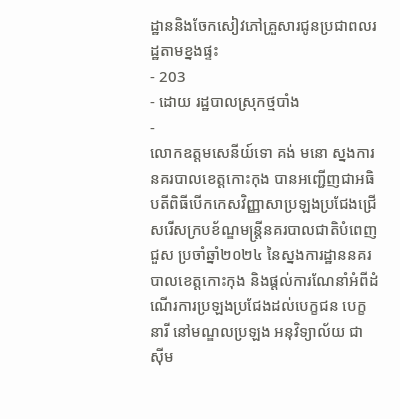ដ្ឋាននិងចែកសៀវភៅគ្រួសារជូនប្រជាពលរដ្ឋតាមខ្នងផ្ទះ
- 203
- ដោយ រដ្ឋបាលស្រុកថ្មបាំង
-
លោកឧត្តមសេនីយ៍ទោ គង់ មនោ ស្នងការនគរបាលខេត្តកោះកុង បានអញ្ជើញជាអធិបតីពិធីបើកកេសវិញ្ញាសាប្រឡងប្រជែងជ្រើសរើសក្របខ័ណ្ឌមន្ត្រីនគរបាលជាតិបំពេញជួស ប្រចាំឆ្នាំ២០២៤ នៃស្នងការដ្ឋាននគរបាលខេត្តកោះកុង និងផ្តល់ការណែនាំអំពីដំណើរការប្រឡងប្រជែងដល់បេក្ខជន បេក្ខនារី នៅមណ្ឌលប្រឡង អនុវិទ្យាល័យ ជា ស៊ីម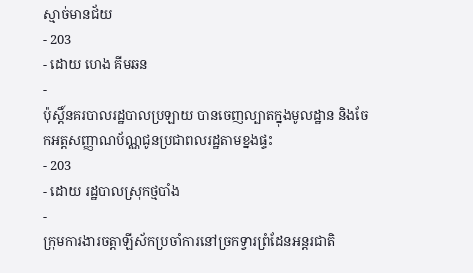ស្មាច់មានជ័យ
- 203
- ដោយ ហេង គីមឆន
-
ប៉ុស្តិ៍នគរបាលរដ្ឋបាលប្រឡាយ បានចេញល្បាតក្នុងមូលដ្ឋាន និងចែកអត្តសញ្ញាណប័ណ្ណជូនប្រជាពលរដ្ឋតាមខ្នងផ្ទះ
- 203
- ដោយ រដ្ឋបាលស្រុកថ្មបាំង
-
ក្រុមការងារចត្តាឡីស័កប្រចាំការនៅច្រកទ្វារព្រំដែនអន្ដរជាតិ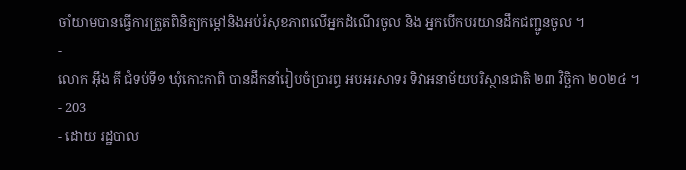ចាំយាមបានធ្វើការត្រួតពិនិត្យកម្ដៅនិងអប់រំសុខភាពលើអ្នកដំណើរចូល និង អ្នកបើកបរយានដឹកជញ្ជូនចូល ។
-
លោក អុឹង គី ជំទប់ទី១ ឃុំកោះកាពិ បានដឹកនាំរៀបចំប្រារព្ធ អបអរសាទរ ទិវាអនាម័យបរិស្ថានជាតិ ២៣ វិច្ឆិកា ២០២៤ ។
- 203
- ដោយ រដ្ឋបាល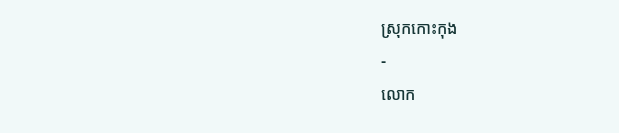ស្រុកកោះកុង
-
លោក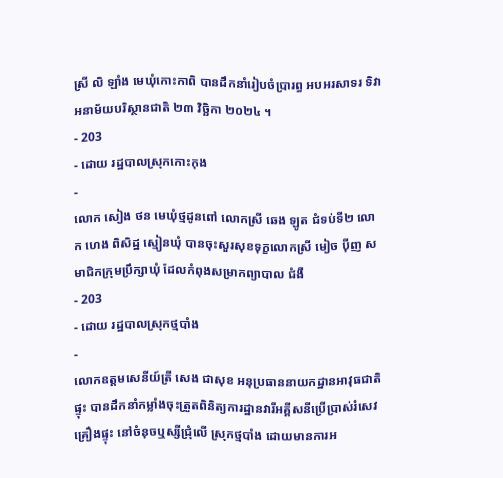ស្រី លិ ឡាំង មេឃុំកោះកាពិ បានដឹកនាំរៀបចំប្រារព្ធ អបអរសាទរ ទិវាអនាម័យបរិស្ថានជាតិ ២៣ វិច្ឆិកា ២០២៤ ។
- 203
- ដោយ រដ្ឋបាលស្រុកកោះកុង
-
លោក សៀង ថន មេឃុំថ្មដូនពៅ លោកស្រី ឆេង ឡូត ជំទប់ទី២ លោក ហេង ពិសិដ្ឋ ស្មៀនឃុំ បានចុះសួរសុខទុក្ខលោកស្រី មៀច ប៉ីញ សមាជិកក្រុមប្រឹក្សាឃុំ ដែលកំពុងសម្រាកព្យាបាល ជំងឺ
- 203
- ដោយ រដ្ឋបាលស្រុកថ្មបាំង
-
លោកឧត្តមសេនីយ៍ត្រី សេង ជាសុខ អនុប្រធាននាយកដ្ឋានអាវុធជាតិផ្ទុះ បានដឹកនាំកម្លាំងចុះត្រួតពិនិត្យការដ្ឋានវារីអគ្គីសនីប្រើប្រាស់រំសេវគ្រឿងផ្ទុះ នៅចំនុចឬស្សីជ្រុំលើ ស្រុកថ្មបាំង ដោយមានការអ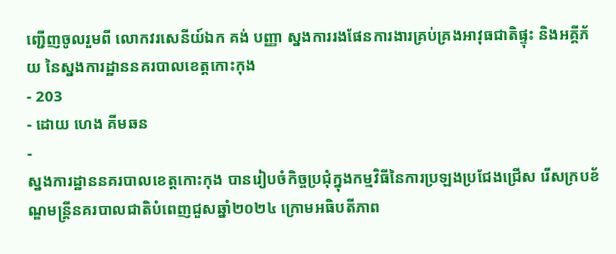ញ្ជេីញចូលរួមពី លោកវរសេនីយ៍ឯក គង់ បញ្ញា ស្នងការរងផែនការងារគ្រប់គ្រងអាវុធជាតិផ្ទុះ និងអគ្គីភ័យ នៃស្នងការដ្ឋាននគរបាលខេត្តកោះកុង
- 203
- ដោយ ហេង គីមឆន
-
ស្នងការដ្ឋាននគរបាលខេត្តកោះកុង បានរៀបចំកិច្ចប្រជុំក្នុងកម្មវិធីនៃការប្រឡងប្រជែងជ្រើស រើសក្របខ័ណ្ឌមន្ត្រីនគរបាលជាតិបំពេញជួសឆ្នាំ២០២៤ ក្រោមអធិបតីភាព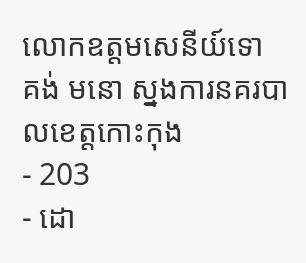លោកឧត្តមសេនីយ៍ទោ គង់ មនោ ស្នងការនគរបាលខេត្តកោះកុង
- 203
- ដោ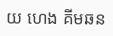យ ហេង គីមឆន